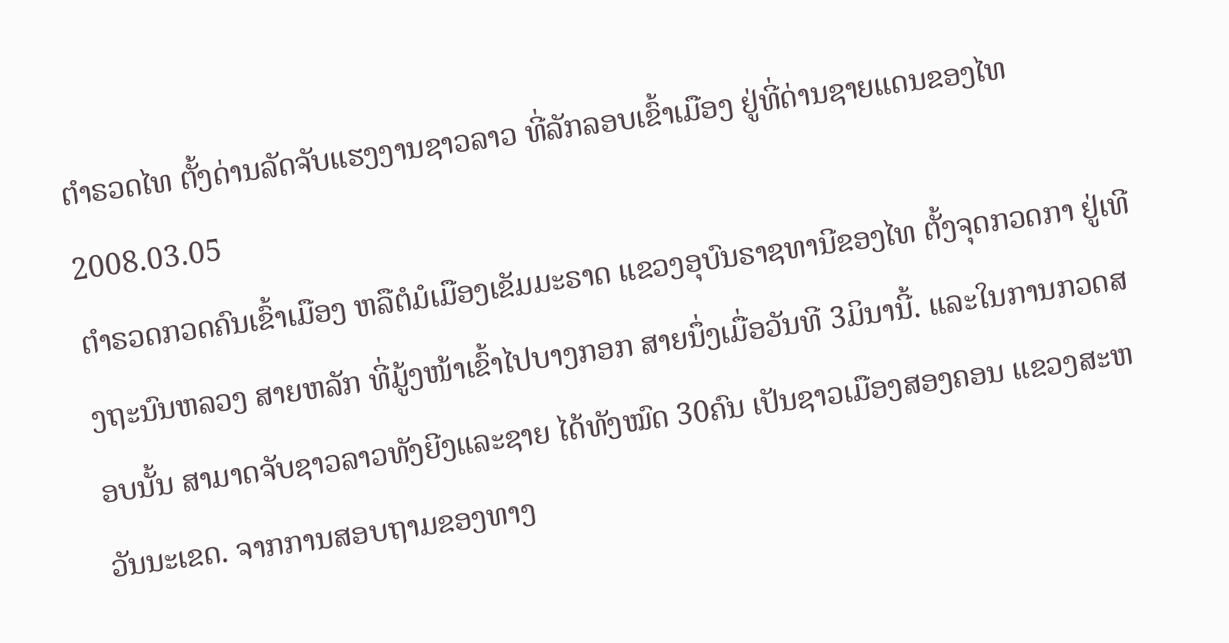ຕໍາຣວດໄທ ຕັ້ງດ່ານລັດຈັບແຮງງານຊາວລາວ ທີ່ລັກລອບເຂົ້າເມືອງ ຢູ່ທີ່ດ່ານຊາຍແດນຂອງໄທ
2008.03.05
ຕໍາຣວດກວດຄົນເຂົ້າເມືອງ ຫລືຕໍມໍເມືອງເຂັມມະຣາດ ແຂວງອຸບົນຣາຊທານີຂອງໄທ ຕັ້ງຈຸດກວດກາ ຢູ່ເທີງຖະນົນຫລວງ ສາຍຫລັກ ທີ່ມູ້ງໜ້າເຂົ້າໄປບາງກອກ ສາຍນຶ່ງເມື່ອວັນທີ 3ມິນານີ້. ແລະໃນການກວດສອບນັ້ນ ສາມາດຈັບຊາວລາວທັງຍີງແລະຊາຍ ໄດ້ທັງໝົດ 30ຄົນ ເປັນຊາວເມືອງສອງຄອນ ແຂວງສະຫວັນນະເຂດ. ຈາກການສອບຖາມຂອງທາງ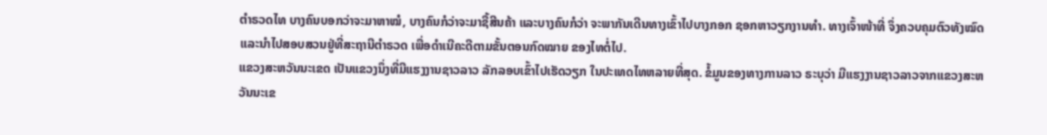ຕໍາຣວດໄທ ບາງຄົນບອກວ່າຈະມາຫາໝໍ, ບາງຄົນກໍວ່າຈະມາຊື້ສີນຄ້າ ແລະບາງຄົນກໍວ່າ ຈະພາກັນເດີນທາງເຂົ້າໄປບາງກອກ ຊອກຫາວຽກງານທໍາ. ທາງເຈົ້າໜ້າທີ່ ຈຶ່ງຄວບຄຸມຕົວທັງໝົດ ແລະນໍາໄປສອບສວນຢູ່ທີ່ສະຖານີຕໍາຣວດ ເພື່ອດໍາເນີຄະດີຕາມຂັ້ນຕອນກົດໝາຍ ຂອງໄທຕໍ່ໄປ.
ແຂວງສະຫວັນນະເຂດ ເປັນແຂວງນຶ່ງທີ່ມີແຮງງານຊາວລາວ ລັກລອບເຂົ້າໄປເຮັດວຽກ ໃນປະເທດໄທຫລາຍທີ່ສຸດ. ຂໍ້ມູນຂອງທາງການລາວ ຣະບຸວ່າ ມີແຮງງານຊາວລາວຈາກແຂວງສະຫວັນນະເຂ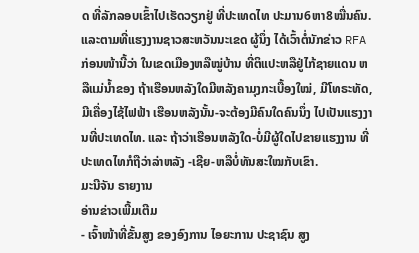ດ ທີ່ລັກລອບເຂົ້າໄປເຮັດວຽກຢູ່ ທີ່ປະເທດໄທ ປະມານ6ຫາ8ໝື່ນຄົນ. ແລະຕາມທີ່ແຮງງານຊາວສະຫວັນນະເຂດ ຜູ້ນຶ່ງ ໄດ້ເວົ້າຕໍ່ນັກຂ່າວ RFAກ່ອນໜ້ານີ້ວ່າ ໃນເຂດເມືອງຫລືໝູ່ບ້ານ ທີ່ຕິແປະຫລືຢູ່ໄກ້ຊາຍແດນ ຫລືແມ່ນໍ້າຂອງ ຖ້າເຮືອນຫລັງໃດມີຫລັງຄາມຸງກະເບື້ອງໃໝ່, ມີໂທຣະທັດ, ມີເຄື່ອງໄຊ້ໄຟຟ້າ ເຮືອນຫລັງນັ້ນ-ຈະຕ້ອງມີຄົນໃດຄົນນຶ່ງ ໄປເປັນແຮງງານທີ່ປະເທດໄທ. ແລະ ຖ້າວ່າເຮືອນຫລັງໃດ-ບໍ່ມີຜູ້ໃດໄປຂາຍແຮງງານ ທີ່ປະເທດໄທກໍຖືວ່າລ່າຫລັງ -ເຊີຍ-ຫລືບໍ່ທັນສະໃໝກັບເຂົາ.
ມະນີຈັນ ຣາຍງານ
ອ່ານຂ່າວເພີ້ມເຕີມ
- ເຈົ້າໜ້າທີ່ຂັ້ນສູງ ຂອງອົງການ ໄອຍະການ ປະຊາຊົນ ສູງ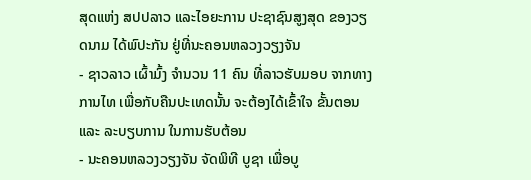ສຸດແຫ່ງ ສປປລາວ ແລະໄອຍະການ ປະຊາຊົນສູງສຸດ ຂອງວຽດນາມ ໄດ້ພົປະກັນ ຢູ່ທີ່ນະຄອນຫລວງວຽງຈັນ
- ຊາວລາວ ເຜົ້າມົ້ງ ຈຳນວນ 11 ຄົນ ທີ່ລາວຮັບມອບ ຈາກທາງການໄທ ເພື່ອກັບຄືນປະເທດນັ້ນ ຈະຕ້ອງໄດ້ເຂົ້າໃຈ ຂັ້ນຕອນ ແລະ ລະບຽບການ ໃນການຮັບຕ້ອນ
- ນະຄອນຫລວງວຽງຈັນ ຈັດພິທີ ບູຊາ ເພື່ອບູ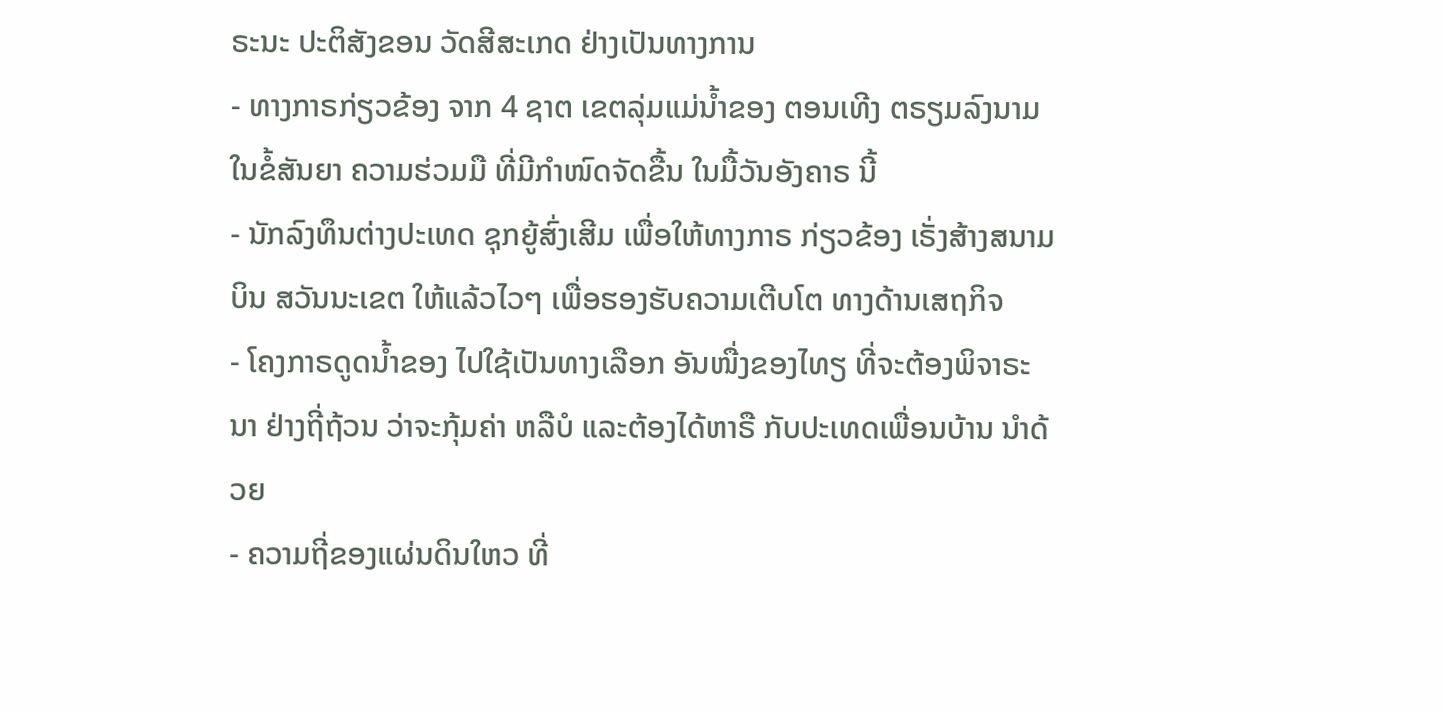ຣະນະ ປະຕິສັງຂອນ ວັດສີສະເກດ ຢ່າງເປັນທາງການ
- ທາງກາຣກ່ຽວຂ້ອງ ຈາກ 4 ຊາຕ ເຂຕລຸ່ມແມ່ນ້ຳຂອງ ຕອນເທີງ ຕຣຽມລົງນາມ ໃນຂໍ້ສັນຍາ ຄວາມຮ່ວມມື ທີ່ມີກຳໜົດຈັດຂື້ນ ໃນມື້ວັນອັງຄາຣ ນີ້
- ນັກລົງທຶນຕ່າງປະເທດ ຊຸກຍູ້ສົ່ງເສີມ ເພື່ອໃຫ້ທາງກາຣ ກ່ຽວຂ້ອງ ເຣັ່ງສ້າງສນາມບິນ ສວັນນະເຂຕ ໃຫ້ແລ້ວໄວໆ ເພື່ອຮອງຮັບຄວາມເຕີບໂຕ ທາງດ້ານເສຖກິຈ
- ໂຄງກາຣດູດນ້ຳຂອງ ໄປໃຊ້ເປັນທາງເລືອກ ອັນໜື່ງຂອງໄທຽ ທີ່ຈະຕ້ອງພິຈາຣະນາ ຢ່າງຖີ່ຖ້ວນ ວ່າຈະກຸ້ມຄ່າ ຫລືບໍ ແລະຕ້ອງໄດ້ຫາຣື ກັບປະເທດເພື່ອນບ້ານ ນຳດ້ວຍ
- ຄວາມຖີ່ຂອງແຜ່ນດິນໃຫວ ທີ່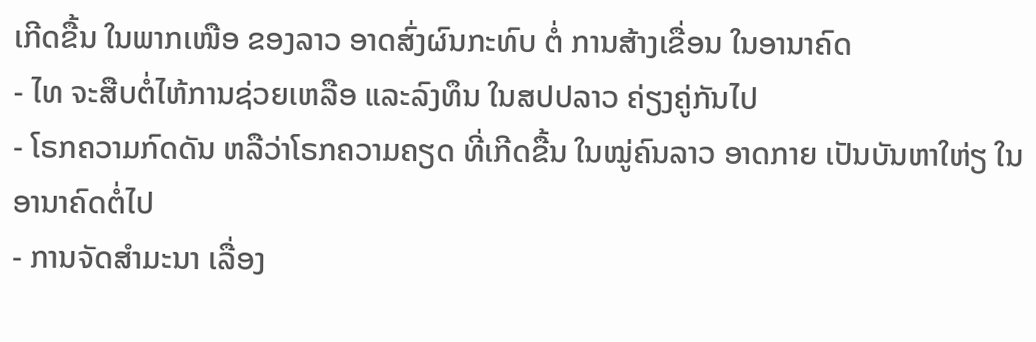ເກີດຂື້ນ ໃນພາກເໜືອ ຂອງລາວ ອາດສົ່ງຜົນກະທົບ ຕໍ່ ການສ້າງເຂື່ອນ ໃນອານາຄົດ
- ໄທ ຈະສືບຕໍ່ໄຫ້ການຊ່ວຍເຫລືອ ແລະລົງທຶນ ໃນສປປລາວ ຄ່ຽງຄູ່ກັນໄປ
- ໂຣກຄວາມກົດດັນ ຫລືວ່າໂຣກຄວາມຄຽດ ທີ່ເກີດຂື້ນ ໃນໝູ່ຄົນລາວ ອາດກາຍ ເປັນບັນຫາໃຫ່ຽ ໃນອານາຄົດຕໍ່ໄປ
- ການຈັດສໍາມະນາ ເລື່ອງ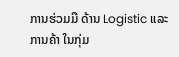ການຮ່ວມມື ດ້ານ Logistic ແລະ ການຄ້າ ໃນກຸ່ມ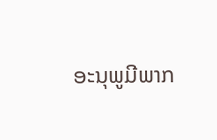ອະນຸພູມີພາກ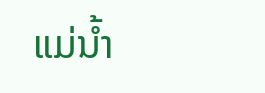ແມ່ນໍ້າ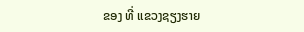ຂອງ ທີ່ ແຂວງຊຽງຮາຍ